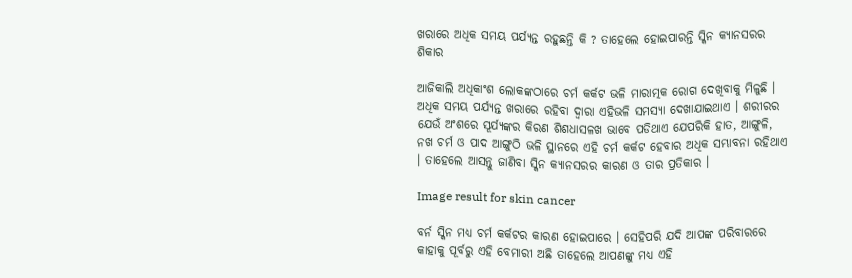ଖରାରେ ଅଧିକ ସମୟ ପର୍ଯ୍ୟନ୍ତ ରହୁଛନ୍ତି କି ? ତାହେଲେ ହୋଇପାରନ୍ତି ସ୍କିନ କ୍ୟାନସରର ଶିକାର

ଆଜିକାଲି ଅଧିକାଂଶ ଲୋକଙ୍କଠାରେ ଚର୍ମ କର୍କଟ ଭଳି ମାରାତ୍ମକ ରୋଗ ଦେଖିବାକୁ ମିଳୁଛି । ଅଧିକ ସମୟ ପର୍ଯ୍ୟନ୍ତ ଖରାରେ ରହିବା ଦ୍ୱାରା ଏହିଭଳି ସମସ୍ୟା ଦେଖାଯାଇଥାଏ । ଶରୀରର ଯେଉଁ ଅଂଶରେ ସୂର୍ଯ୍ୟଙ୍କର କିରଣ ଶିଶଧାସଳଖ ଭାବେ ପଡିଥାଏ ଯେପରିକି ହାତ, ଆଙ୍ଗୁଳି, ନଖ ଚର୍ମ ଓ ପାଦ ଆଙ୍ଗୁଠି ଭଳି ସ୍ଥାନରେ ଏହି ଚର୍ମ କର୍କଟ ହେବାର ଅଧିକ ସମ୍ଭାବନା ରହିଥାଏ । ତାହେଲେ ଆସନ୍ତୁ ଜାଣିବା ସ୍କିନ କ୍ୟାନସରର କାରଣ ଓ ତାର ପ୍ରତିକାର ।

Image result for skin cancer

ବର୍ନ ସ୍କିନ ମଧ୍ୟ ଚର୍ମ କର୍କଟର କାରଣ ହୋଇପାରେ । ସେହିପରି ଯଦି ଆପଙ୍କ ପରିବାରରେ କାହାକୁ ପୂର୍ବରୁ ଏହି ବେମାରୀ ଅଛି ତାହେଲେ ଆପଣଙ୍କୁ ମଧ୍ୟ ଏହି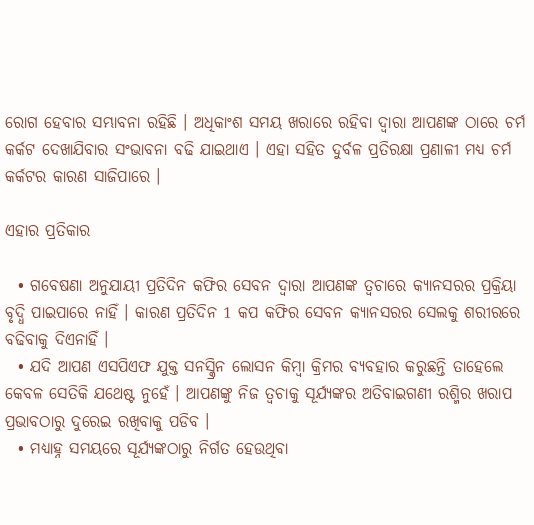ରୋଗ ହେବାର ସମ୍ଭାବନା ରହିଛି । ଅଧିକାଂଶ ସମୟ ଖରାରେ ରହିବା ଦ୍ୱାରା ଆପଣଙ୍କ ଠାରେ ଚର୍ମ କର୍କଟ ଦେଖାଯିବାର ସଂଭାବନା ବଢି ଯାଇଥାଏ । ଏହା ସହିତ ଦୁର୍ବଳ ପ୍ରତିରକ୍ଷା ପ୍ରଣାଳୀ ମଧ୍ୟ ଚର୍ମ କର୍କଟର କାରଣ ସାଜିପାରେ ।

ଏହାର ପ୍ରତିକାର

  • ଗବେଷଣା ଅନୁଯାୟୀ ପ୍ରତିଦିନ କଫିର ସେବନ ଦ୍ୱାରା ଆପଣଙ୍କ ତ୍ୱଚାରେ କ୍ୟାନସରର ପ୍ରକ୍ରିୟା ବୃଦ୍ଧି ପାଇପାରେ ନାହିଁ । କାରଣ ପ୍ରତିଦିନ 1 କପ କଫିର ସେବନ କ୍ୟାନସରର ସେଲକୁ ଶରୀରରେ ବଢିବାକୁ ଦିଏନାହିଁ ।
  • ଯଦି ଆପଣ ଏସପିଏଫ ଯୁକ୍ତ ସନସ୍କ୍ରିନ ଲୋସନ କିମ୍ବା କ୍ରିମର ବ୍ୟବହାର କରୁଛନ୍ତି ତାହେଲେ କେବଳ ସେତିକି ଯଥେଷ୍ଟ ନୁହେଁ । ଆପଣଙ୍କୁ ନିଜ ତ୍ୱଚାକୁ ସୂର୍ଯ୍ୟଙ୍କର ଅତିବାଇଗଣୀ ରଶ୍ମିର ଖରାପ ପ୍ରଭାବଠାରୁ ଦୁରେଇ ରଖିବାକୁ ପଡିବ ।
  • ମଧ୍ୟାହ୍ନ ସମୟରେ ସୂର୍ଯ୍ୟଙ୍କଠାରୁ ନିର୍ଗତ ହେଉଥିବା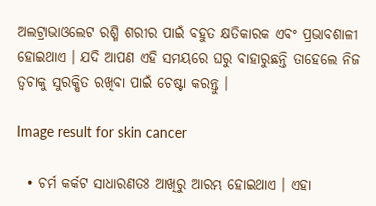ଅଲଟ୍ରାଭାଓଲେଟ ରଶ୍ମି ଶରୀର ପାଇଁ ବହୁତ କ୍ଷତିକାରକ ଏବଂ ପ୍ରଭାବଶାଳୀ ହୋଇଥାଏ । ଯଦି ଆପଣ ଏହି ସମୟରେ ଘରୁ ବାହାରୁଛନ୍ତି ତାହେଲେ ନିଜ ତ୍ୱଚାକୁ ସୁରକ୍ଷିତ ରଖିବା ପାଇଁ ଚେଷ୍ଟା କରନ୍ତୁ ।

Image result for skin cancer

  • ଚର୍ମ କର୍କଟ ସାଧାରଣତଃ ଆଖିରୁ ଆରମ୍ଭ ହୋଇଥାଏ । ଏହା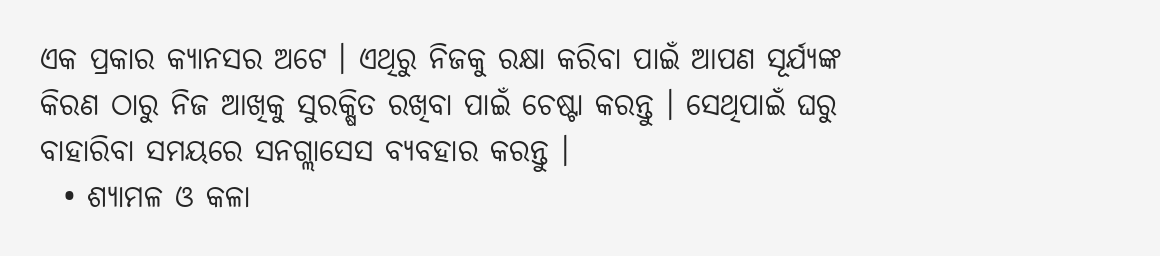ଏକ ପ୍ରକାର କ୍ୟାନସର ଅଟେ । ଏଥିରୁ ନିଜକୁ ରକ୍ଷା କରିବା ପାଇଁ ଆପଣ ସୂର୍ଯ୍ୟଙ୍କ କିରଣ ଠାରୁ ନିଜ ଆଖିକୁ ସୁରକ୍ଷିତ ରଖିବା ପାଇଁ ଚେଷ୍ଟା କରନ୍ତୁ । ସେଥିପାଇଁ ଘରୁ ବାହାରିବା ସମୟରେ ସନଗ୍ଲାସେସ ବ୍ୟବହାର କରନ୍ତୁ ।
  • ଶ୍ୟାମଳ ଓ କଳା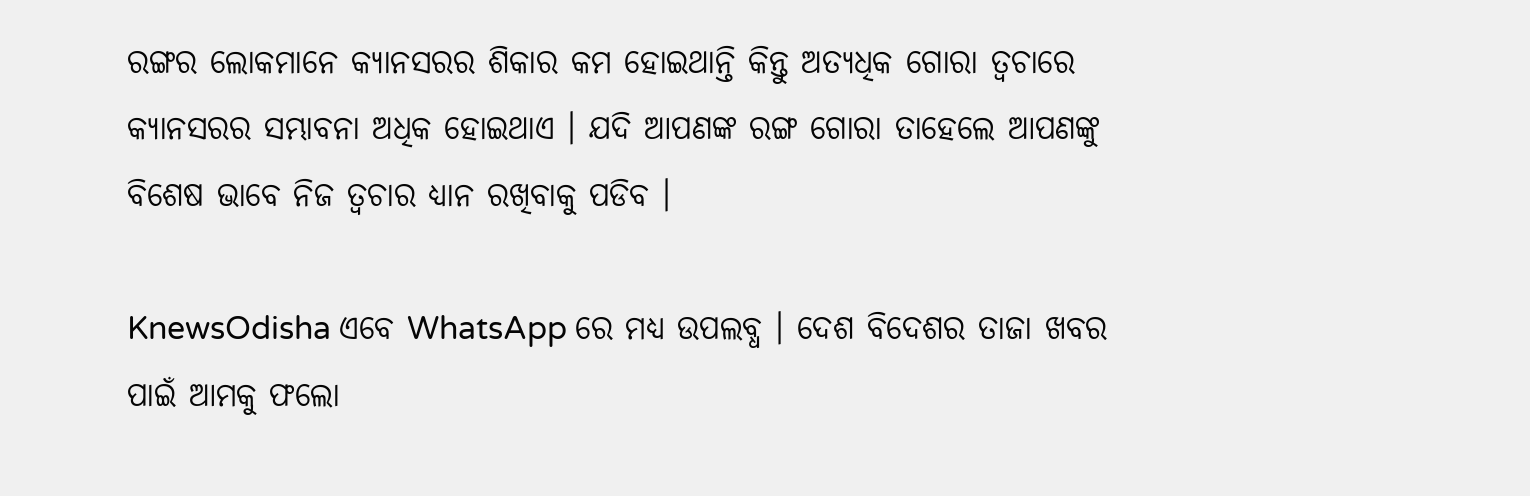ରଙ୍ଗର ଲୋକମାନେ କ୍ୟାନସରର ଶିକାର କମ ହୋଇଥାନ୍ତି କିନ୍ତୁ ଅତ୍ୟଧିକ ଗୋରା ତ୍ୱଚାରେ କ୍ୟାନସରର ସମ୍ଭାବନା ଅଧିକ ହୋଇଥାଏ । ଯଦି ଆପଣଙ୍କ ରଙ୍ଗ ଗୋରା ତାହେଲେ ଆପଣଙ୍କୁ ବିଶେଷ ଭାବେ ନିଜ ତ୍ୱଚାର ଧ୍ୟାନ ରଖିବାକୁ ପଡିବ ।

KnewsOdisha ଏବେ WhatsApp ରେ ମଧ୍ୟ ଉପଲବ୍ଧ । ଦେଶ ବିଦେଶର ତାଜା ଖବର ପାଇଁ ଆମକୁ ଫଲୋ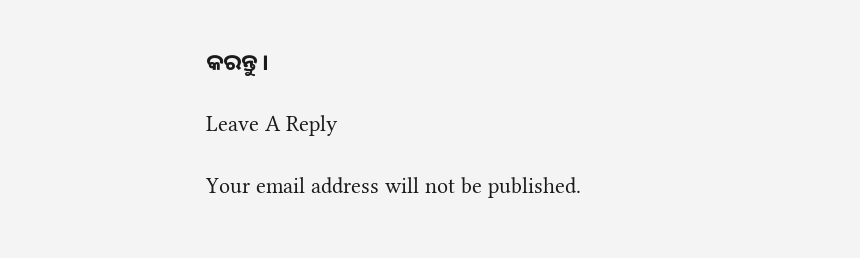କରନ୍ତୁ ।

Leave A Reply

Your email address will not be published.